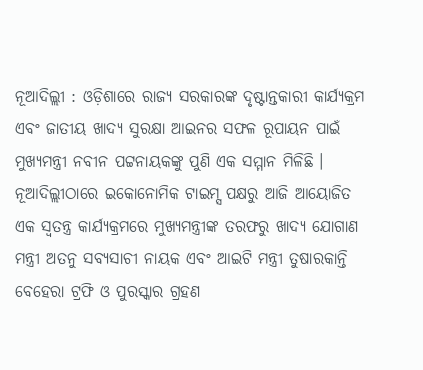ନୂଆଦିଲ୍ଲୀ : ଓଡ଼ିଶାରେ ରାଜ୍ୟ ସରକାରଙ୍କ ଦୃଷ୍ଟାନ୍ତକାରୀ କାର୍ଯ୍ୟକ୍ରମ ଏବଂ ଜାତୀୟ ଖାଦ୍ୟ ସୁରକ୍ଷା ଆଇନର ସଫଳ ରୂପାୟନ ପାଇଁ ମୁଖ୍ୟମନ୍ତ୍ରୀ ନବୀନ ପଟ୍ଟନାୟକଙ୍କୁ ପୁଣି ଏକ ସମ୍ମାନ ମିଳିଛି । ନୂଆଦିଲ୍ଲୀଠାରେ ଇକୋନୋମିକ ଟାଇମ୍ସ ପକ୍ଷରୁ ଆଜି ଆୟୋଜିତ ଏକ ସ୍ୱତନ୍ତ୍ର କାର୍ଯ୍ୟକ୍ରମରେ ମୁଖ୍ୟମନ୍ତ୍ରୀଙ୍କ ତରଫରୁ ଖାଦ୍ୟ ଯୋଗାଣ ମନ୍ତ୍ରୀ ଅତନୁ ସବ୍ୟସାଚୀ ନାୟକ ଏବଂ ଆଇଟି ମନ୍ତ୍ରୀ ତୁଷାରକାନ୍ତି ବେହେରା ଟ୍ରଫି ଓ ପୁରସ୍କାର ଗ୍ରହଣ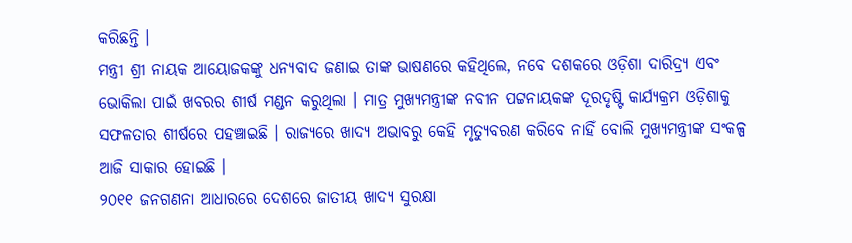କରିଛନ୍ତି ।
ମନ୍ତ୍ରୀ ଶ୍ରୀ ନାୟକ ଆୟୋଜକଙ୍କୁ ଧନ୍ୟବାଦ ଜଣାଇ ତାଙ୍କ ଭାଷଣରେ କହିଥିଲେ, ନବେ ଦଶକରେ ଓଡ଼ିଶା ଦାରିଦ୍ର୍ୟ ଏବଂ ଭୋକିଲା ପାଇଁ ଖବରର ଶୀର୍ଷ ମଣ୍ଡନ କରୁଥିଲା । ମାତ୍ର ମୁଖ୍ୟମନ୍ତ୍ରୀଙ୍କ ନବୀନ ପଟ୍ଟନାୟକଙ୍କ ଦୂରଦୃଷ୍ଟି କାର୍ଯ୍ୟକ୍ରମ ଓଡ଼ିଶାକୁ ସଫଳତାର ଶୀର୍ଷରେ ପହଞ୍ଚାଇଛି । ରାଜ୍ୟରେ ଖାଦ୍ୟ ଅଭାବରୁ କେହି ମୃତ୍ୟୁବରଣ କରିବେ ନାହିଁ ବୋଲି ମୁଖ୍ୟମନ୍ତ୍ରୀଙ୍କ ସଂକଳ୍ପ ଆଜି ସାକାର ହୋଇଛି ।
୨୦୧୧ ଜନଗଣନା ଆଧାରରେ ଦେଶରେ ଜାତୀୟ ଖାଦ୍ୟ ସୁରକ୍ଷା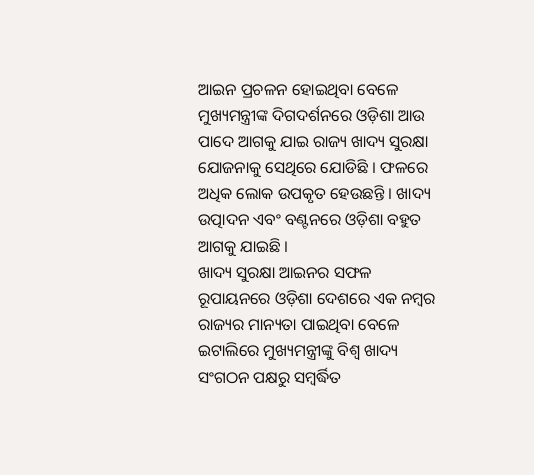ଆଇନ ପ୍ରଚଳନ ହୋଇଥିବା ବେଳେ ମୁଖ୍ୟମନ୍ତ୍ରୀଙ୍କ ଦିଗଦର୍ଶନରେ ଓଡ଼ିଶା ଆଉ ପାଦେ ଆଗକୁ ଯାଇ ରାଜ୍ୟ ଖାଦ୍ୟ ସୁରକ୍ଷା ଯୋଜନାକୁ ସେଥିରେ ଯୋଡିଛି । ଫଳରେ ଅଧିକ ଲୋକ ଉପକୃତ ହେଉଛନ୍ତି । ଖାଦ୍ୟ ଉତ୍ପାଦନ ଏବଂ ବଣ୍ଟନରେ ଓଡ଼ିଶା ବହୁତ ଆଗକୁ ଯାଇଛି ।
ଖାଦ୍ୟ ସୁରକ୍ଷା ଆଇନର ସଫଳ ରୂପାୟନରେ ଓଡ଼ିଶା ଦେଶରେ ଏକ ନମ୍ବର ରାଜ୍ୟର ମାନ୍ୟତା ପାଇଥିବା ବେଳେ ଇଟାଲିରେ ମୁଖ୍ୟମନ୍ତ୍ରୀଙ୍କୁ ବିଶ୍ୱ ଖାଦ୍ୟ ସଂଗଠନ ପକ୍ଷରୁ ସମ୍ବର୍ଦ୍ଧିତ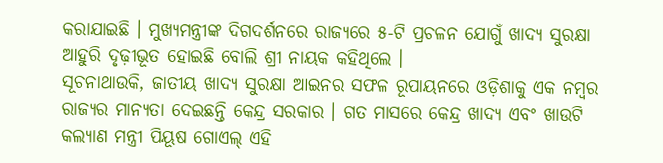କରାଯାଇଛି । ମୁଖ୍ୟମନ୍ତ୍ରୀଙ୍କ ଦିଗଦର୍ଶନରେ ରାଜ୍ୟରେ ୫-ଟି ପ୍ରଚଳନ ଯୋଗୁଁ ଖାଦ୍ୟ ସୁରକ୍ଷା ଆହୁରି ଦୃଢ଼ୀଭୂତ ହୋଇଛି ବୋଲି ଶ୍ରୀ ନାୟକ କହିଥିଲେ ।
ସୂଚନାଥାଉକି, ଜାତୀୟ ଖାଦ୍ୟ ସୁରକ୍ଷା ଆଇନର ସଫଳ ରୂପାୟନରେ ଓଡ଼ିଶାକୁ ଏକ ନମ୍ବର ରାଜ୍ୟର ମାନ୍ୟତା ଦେଇଛନ୍ତି କେନ୍ଦ୍ର ସରକାର । ଗତ ମାସରେ କେନ୍ଦ୍ର ଖାଦ୍ୟ ଏବଂ ଖାଉଟି କଲ୍ୟାଣ ମନ୍ତ୍ରୀ ପିୟୂଷ ଗୋଏଲ୍ ଏହି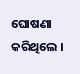ଘୋଷଣା କରିଥିଲେ ।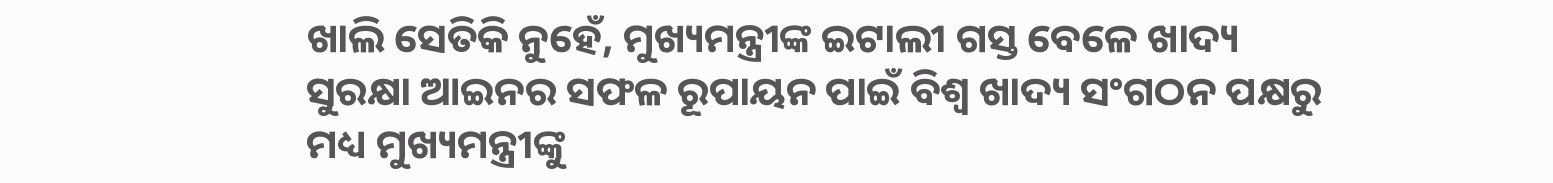ଖାଲି ସେତିକି ନୁହେଁ, ମୁଖ୍ୟମନ୍ତ୍ରୀଙ୍କ ଇଟାଲୀ ଗସ୍ତ ବେଳେ ଖାଦ୍ୟ ସୁରକ୍ଷା ଆଇନର ସଫଳ ରୂପାୟନ ପାଇଁ ବିଶ୍ୱ ଖାଦ୍ୟ ସଂଗଠନ ପକ୍ଷରୁ ମଧ୍ୟ ମୁଖ୍ୟମନ୍ତ୍ରୀଙ୍କୁ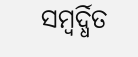ସମ୍ବର୍ଦ୍ଧିତ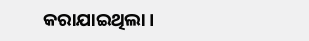କରାଯାଇଥିଲା ।